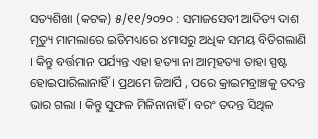ସତ୍ୟଶିଖା (କଟକ) ୫/୧୧/୨୦୨୦ : ସମାଜସେବୀ ଆଦିତ୍ୟ ଦାଶ ମୃତ୍ୟୁ ମାମଲାରେ ଇତିମଧ୍ୟରେ ୪ମାସରୁ ଅଧିକ ସମୟ ବିତିଗଲାଣି । କିନ୍ତୁ ବର୍ତ୍ତମାନ ପର୍ଯ୍ୟନ୍ତ ଏହା ହତ୍ୟା ନା ଆତ୍ମହତ୍ୟା ତାହା ସ୍ପଷ୍ଟ ହୋଇପାରିଲାନାହିଁ । ପ୍ରଥମେ ଜିଆର୍ପି , ପରେ କ୍ରାଇମବ୍ରାଞ୍ଚକୁ ତଦନ୍ତ ଭାର ଗଲା । କିନ୍ତୁ ସୁଫଳ ମିଳିନାନାହିଁ । ବରଂ ତଦନ୍ତ ସିଥିଳ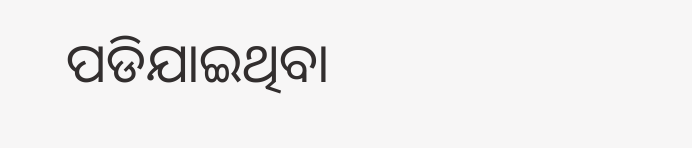ପଡିଯାଇଥିବା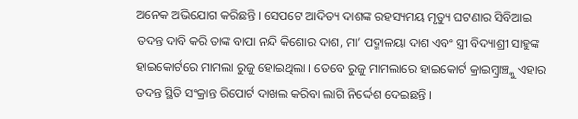ଅନେକ ଅଭିଯୋଗ କରିଛନ୍ତି । ସେପଟେ ଆଦିତ୍ୟ ଦାଶଙ୍କ ରହସ୍ୟମୟ ମୃତ୍ୟୁ ଘଟଣାର ସିବିଆଇ ତଦନ୍ତ ଦାବି କରି ତାଙ୍କ ବାପା ନନ୍ଦି କିଶୋର ଦାଶ, ମା’ ପଦ୍ମାଳୟା ଦାଶ ଏବଂ ସ୍ତ୍ରୀ ବିଦ୍ୟାଶ୍ରୀ ସାହୁଙ୍କ ହାଇକୋର୍ଟରେ ମାମଲା ରୁଜୁ ହୋଇଥିଲା । ତେବେ ରୁଜୁ ମାମଲାରେ ହାଇକୋର୍ଟ କ୍ରାଇମ୍ବ୍ରାଞ୍ଚ୍କୁ ଏହାର ତଦନ୍ତ ସ୍ଥିତି ସଂକ୍ରାନ୍ତ ରିପୋର୍ଟ ଦାଖଲ କରିବା ଲାଗି ନିର୍ଦ୍ଦେଶ ଦେଇଛନ୍ତି ।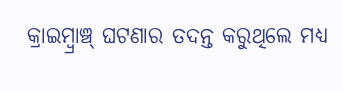କ୍ରାଇମ୍ବ୍ରାଞ୍ଚ୍ ଘଟଣାର ତଦନ୍ତ କରୁଥିଲେ ମଧ୍ୟ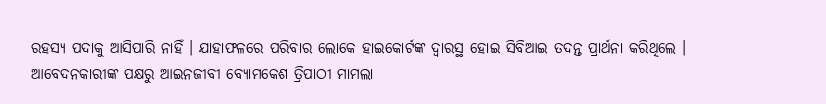ରହସ୍ୟ ପଦାକୁ ଆସିପାରି ନାହିଁ । ଯାହାଫଳରେ ପରିବାର ଲୋକେ ହାଇକୋର୍ଟଙ୍କ ଦ୍ୱାରସ୍ଥ ହୋଇ ସିବିଆଇ ତଦନ୍ତ ପ୍ରାର୍ଥନା କରିଥିଲେ । ଆବେଦନକାରୀଙ୍କ ପକ୍ଷରୁ ଆଇନଜୀବୀ ବ୍ୟୋମକେଶ ତ୍ରିପାଠୀ ମାମଲା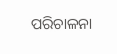ପରିଚାଳନା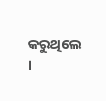କରୁଥିଲେ ।